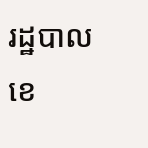រដ្ឋបាលខេ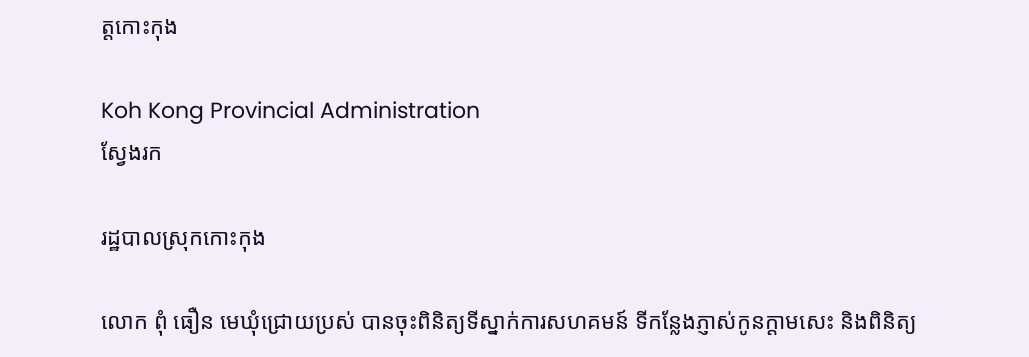ត្តកោះកុង

Koh Kong Provincial Administration
ស្វែងរក

រដ្ឋបាលស្រុកកោះកុង

លោក ពុំ ធឿន មេឃុំជ្រោយប្រស់ បានចុះពិនិត្យទីស្នាក់ការសហគមន៍ ទីកន្លែងភ្ញាស់កូនក្ដាមសេះ និងពិនិត្យ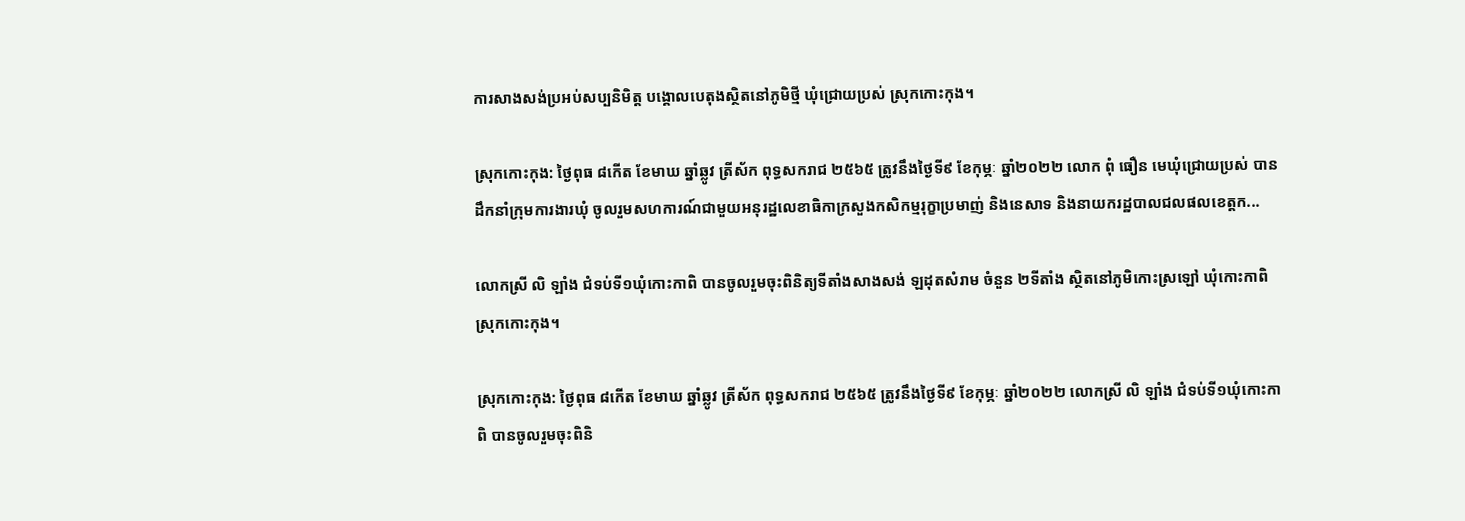ការសាងសង់ប្រអប់សប្បនិមិត្ត បង្គោលបេតុងស្ថិតនៅភូមិថ្មី ឃុំជ្រោយប្រស់ ស្រុកកោះកុង។

ស្រុកកោះកុង: ថ្ងៃពុធ ៨កើត ខែមាឃ ឆ្នាំឆ្លូវ ត្រីស័ក ពុទ្ធសករាជ ២៥៦៥ ត្រូវនឹងថ្ងៃទី៩ ខែកុម្ភៈ ឆ្នាំ២០២២ លោក ពុំ ធឿន មេឃុំជ្រោយប្រស់ បានដឹកនាំក្រុមការងារឃុំ ចូលរួមសហការណ៍ជាមួយអនុរដ្ឋលេខាធិកាក្រសួងកសិកម្មរុក្ខាប្រមាញ់ និងនេសាទ និងនាយករដ្ឋបាលជលផលខេត្តក...

លោកស្រី លិ ឡាំង ជំទប់ទី១ឃុំកោះកាពិ បានចូលរួមចុះពិនិត្យទីតាំងសាងសង់ ឡដុតសំរាម ចំនួន ២ទីតាំង ស្ថិតនៅភូមិកោះស្រឡៅ ឃុំកោះកាពិ ស្រុកកោះកុង។

ស្រុកកោះកុង: ថ្ងៃពុធ ៨កើត ខែមាឃ ឆ្នាំឆ្លូវ ត្រីស័ក ពុទ្ធសករាជ ២៥៦៥ ត្រូវនឹងថ្ងៃទី៩ ខែកុម្ភៈ ឆ្នាំ២០២២ លោកស្រី លិ ឡាំង ជំទប់ទី១ឃុំកោះកាពិ បានចូលរួមចុះពិនិ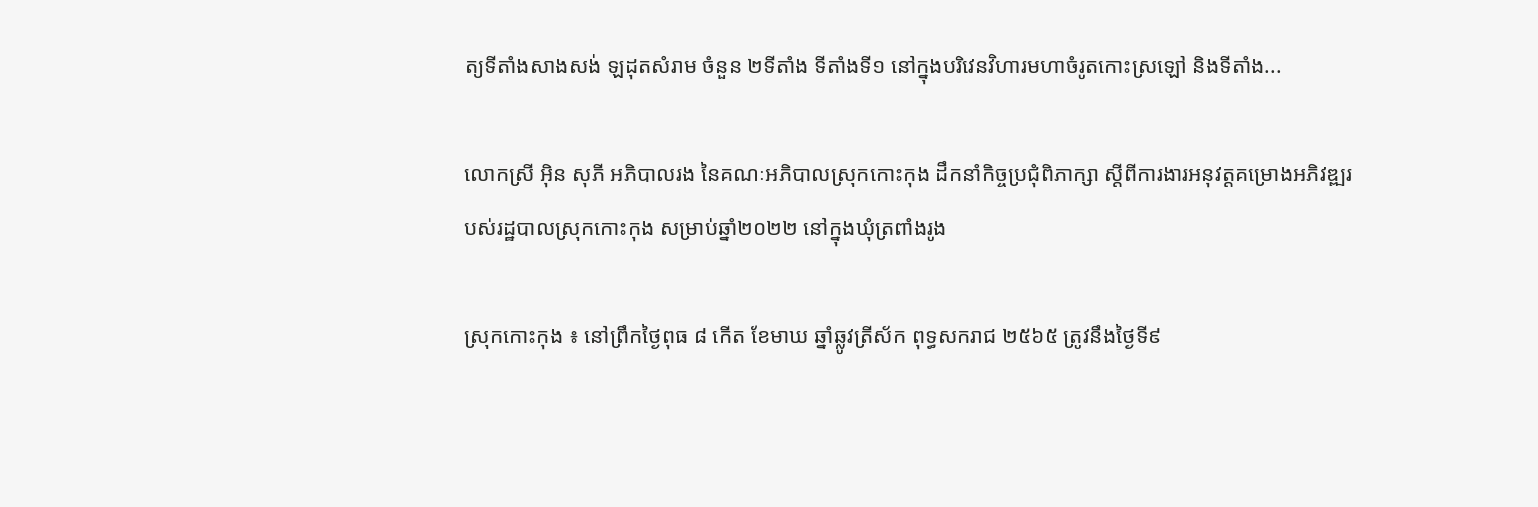ត្យទីតាំងសាងសង់ ឡដុតសំរាម ចំនួន ២ទីតាំង ទីតាំងទី១ នៅក្នុងបរិវេនវិហារមហាចំរូតកោះស្រឡៅ និងទីតាំង...

លោកស្រី អ៊ិន សុភី អភិបាលរង នៃគណៈអភិបាលស្រុកកោះកុង ដឹកនាំកិច្ចប្រជុំពិភាក្សា ស្តីពីការងារអនុវត្តគម្រោងអភិវឌ្ឍរបស់រដ្ឋបាលស្រុកកោះកុង សម្រាប់ឆ្នាំ២០២២ នៅក្នុងឃុំត្រពាំងរូង

ស្រុកកោះកុង ៖ នៅព្រឹកថ្ងៃពុធ ៨ កើត ខែមាឃ ឆ្នាំឆ្លូវត្រីស័ក ពុទ្ធសករាជ ២៥៦៥ ត្រូវនឹងថ្ងៃទី៩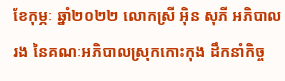ខែកុម្ភៈ ឆ្នាំ២០២២ លោកស្រី អ៊ិន សុភី អភិបាលរង នៃគណៈអភិបាលស្រុកកោះកុង ដឹកនាំកិច្ច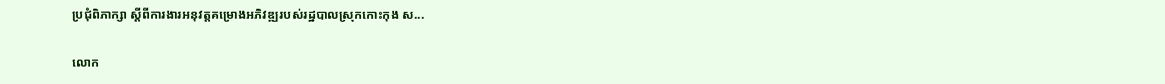ប្រជុំពិភាក្សា ស្តីពីការងារអនុវត្តគម្រោងអភិវឌ្ឍរបស់រដ្ឋបាលស្រុកកោះកុង ស...

លោក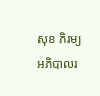សុខ ភិរម្យ អភិបាលរ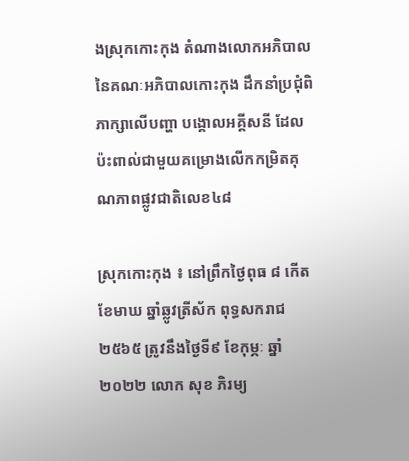ងស្រុកកោះកុង តំណាងលោកអភិបាល នៃគណៈអភិបាលកោះកុង ដឹកនាំប្រជុំពិភាក្សាលើបញ្ហា បង្គោលអគ្គីសនី ដែលប៉ះពាល់ជាមួយគម្រោងលើកកម្រិតគុណភាពផ្លូវជាតិលេខ៤៨

ស្រុកកោះកុង ៖ នៅព្រឹកថ្ងៃពុធ ៨ កើត ខែមាឃ ឆ្នាំឆ្លូវត្រីស័ក ពុទ្ធសករាជ ២៥៦៥ ត្រូវនឹងថ្ងៃទី៩ ខែកុម្ភៈ ឆ្នាំ២០២២ លោក សុខ ភិរម្យ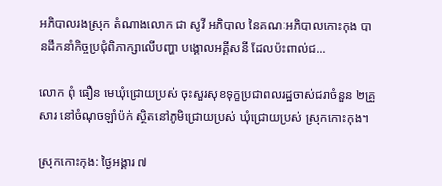អភិបាលរងស្រុក តំណាងលោក ជា សូវី អភិបាល នៃគណៈអភិបាលកោះកុង បានដឹកនាំកិច្ចប្រជុំពិភាក្សាលើបញ្ហា បង្គោលអគ្គីសនី ដែលប៉ះពាល់ជ...

លោក ពុំ ធឿន មេឃុំជ្រោយប្រស់ ចុះសួរសុខទុក្ខប្រជាពលរដ្ឋចាស់ជរាចំនួន ២គ្រួសារ នៅចំណុចឡាំប៉ក់ ស្ថិតនៅភូមិជ្រោយប្រស់ ឃុំជ្រោយប្រស់ ស្រុកកោះកុង។

ស្រុកកោះកុង: ថ្ងៃអង្គារ ៧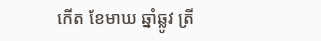កើត ខែមាឃ ឆ្នាំឆ្លូវ ត្រី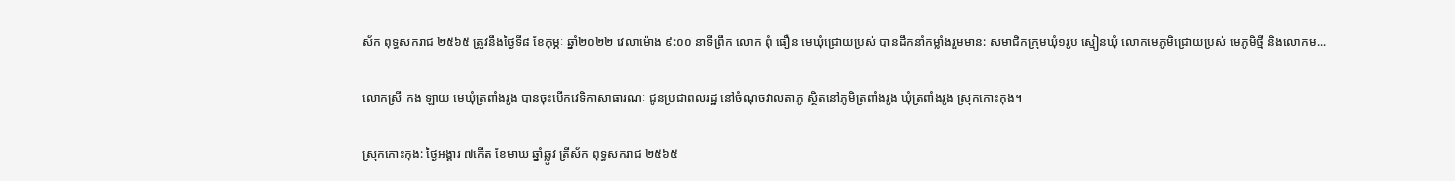ស័ក ពុទ្ធសករាជ ២៥៦៥ ត្រូវនឹងថ្ងៃទី៨ ខែកុម្ភៈ ឆ្នាំ២០២២ វេលាម៉ោង ៩:០០ នាទីព្រឹក លោក ពុំ ធឿន មេឃុំជ្រោយប្រស់ បានដឹកនាំកម្លាំងរួមមាន: សមាជិកក្រុមឃុំ១រូប ស្មៀនឃុំ លោកមេភូមិជ្រោយប្រស់ មេភូមិថ្មី និងលោកម...

លោកស្រី កង ឡាយ មេឃុំត្រពាំងរូង បានចុះបើកវេទិកាសាធារណៈ ជូនប្រជាពលរដ្ឋ នៅចំណុចវាលតាភូ ស្ថិតនៅភូមិត្រពាំងរូង ឃុំត្រពាំងរូង ស្រុកកោះកុង។

ស្រុកកោះកុង: ថ្ងៃអង្គារ ៧កើត ខែមាឃ ឆ្នាំឆ្លូវ ត្រីស័ក ពុទ្ធសករាជ ២៥៦៥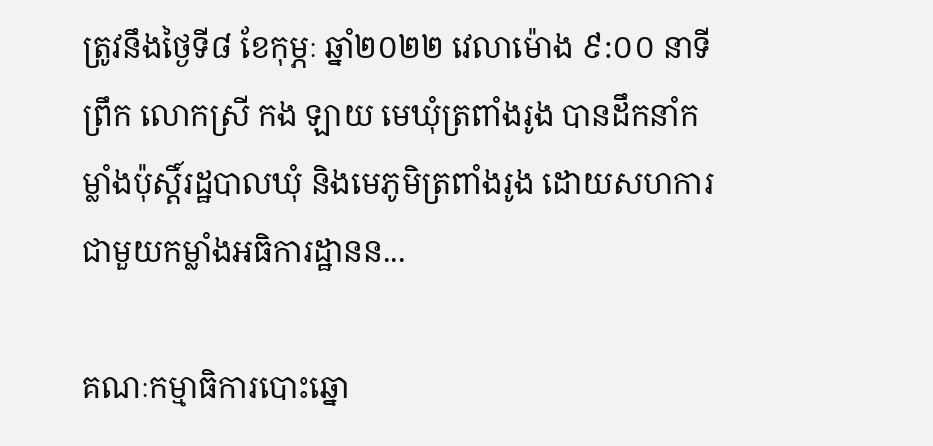ត្រូវនឹងថ្ងៃទី៨ ខែកុម្ភៈ ឆ្នាំ២០២២ វេលាម៉ោង ៩:០០ នាទីព្រឹក លោកស្រី កង ឡាយ មេឃុំត្រពាំងរូង បានដឹកនាំកម្លាំងប៉ុស្តិ៍រដ្ឋបាលឃុំ និងមេភូមិត្រពាំងរូង ដោយសហការជាមួយកម្លាំងអធិការដ្ឋានន...

គណៈកម្មាធិការបោះឆ្នោ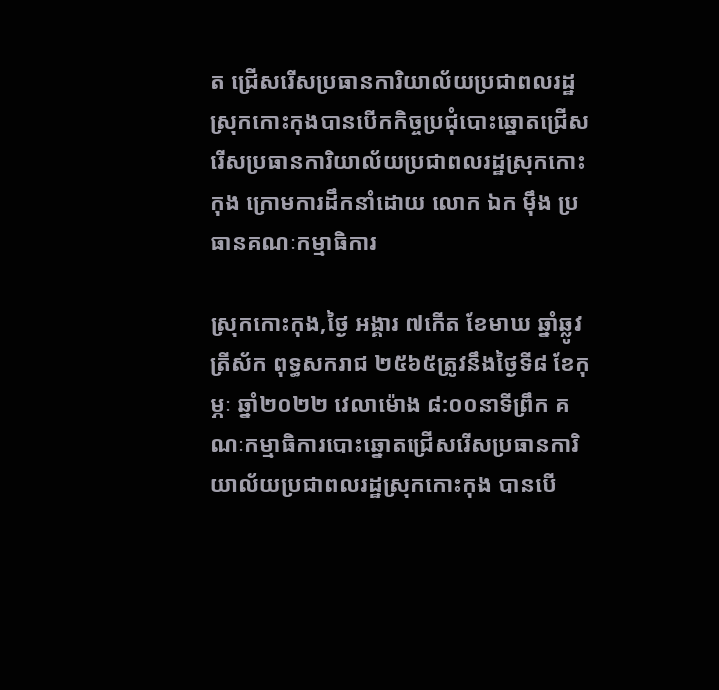ត ជ្រើសរើសប្រធានការិយាល័យប្រជាពលរដ្ឋស្រុកកោះកុងបានបើកកិច្ចប្រជុំបោះឆ្នោតជ្រើសរើសប្រធានការិយាល័យប្រជាពលរដ្ឋស្រុកកោះកុង ក្រោមការដឹកនាំដោយ លោក ឯក ម៉ឹង ប្រធានគណៈកម្មាធិការ

ស្រុកកោះកុង,ថ្ងៃ អង្គារ ៧កើត ខែមាឃ ឆ្នាំឆ្លូវ ត្រីស័ក ពុទ្ធសករាជ ២៥៦៥ត្រូវនឹងថ្ងៃទី៨ ខែកុម្ភៈ ឆ្នាំ២០២២ វេលាម៉ោង ៨:០០នាទីព្រឹក គណៈកម្មាធិការបោះឆ្នោតជ្រើសរើសប្រធានការិយាល័យប្រជាពលរដ្ឋស្រុកកោះកុង បានបើ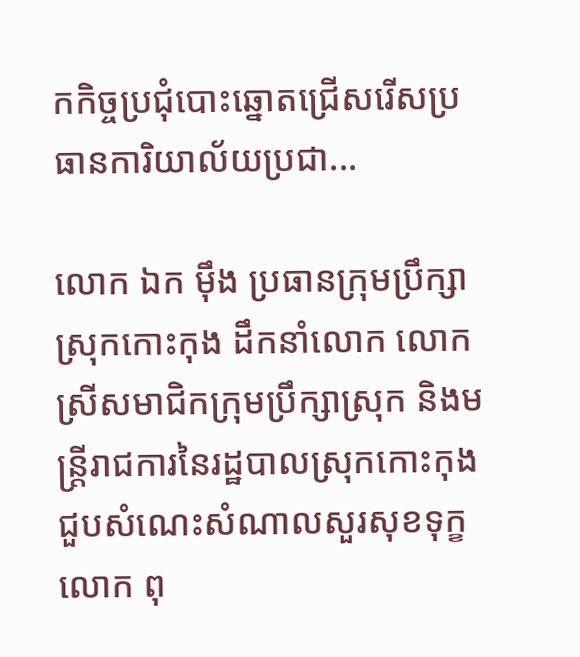កកិច្ចប្រជុំបោះឆ្នោតជ្រើសរើសប្រធានការិយាល័យប្រជា...

លោក ឯក ម៉ឹង ប្រធានក្រុមប្រឹក្សាស្រុកកោះកុង ដឹកនាំលោក លោកស្រីសមាជិកក្រុមប្រឹក្សាស្រុក និងមន្រ្តីរាជការនៃរដ្ឋបាលស្រុកកោះកុង ជួបសំណេះសំណាលសួរសុខទុក្ខលោក ពុ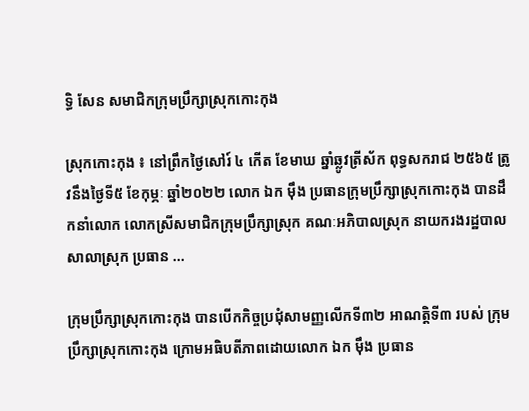ទ្ធិ សែន សមាជិកក្រុមប្រឹក្សាស្រុកកោះកុង

ស្រុកកោះកុង ៖ នៅព្រឹកថ្ងៃសៅរ៍ ៤ កើត ខែមាឃ ឆ្នាំឆ្លូវត្រីស័ក ពុទ្ធសករាជ ២៥៦៥ ត្រូវនឹងថ្ងៃទី៥ ខែកុម្ភៈ ឆ្នាំ២០២២ លោក ឯក ម៉ឹង ប្រធានក្រុមប្រឹក្សាស្រុកកោះកុង បានដឹកនាំលោក លោកស្រីសមាជិកក្រុមប្រឹក្សាស្រុក គណៈអភិបាលស្រុក នាយករងរដ្ឋបាលសាលាស្រុក ប្រធាន ...

ក្រុមប្រឹក្សាស្រុកកោះកុង បានបើកកិច្ចប្រជុំសាមញ្ញលើកទី៣២ អាណត្តិទី៣ របស់ ក្រុមប្រឹក្សាស្រុកកោះកុង ក្រោមអធិបតីភាពដោយលោក ឯក ម៉ឹង ប្រធាន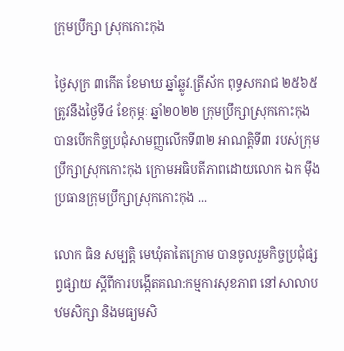ក្រុមប្រឹក្សា ស្រុកកោះកុង

ថ្ងៃសុក្រ ៣កើត ខែមាឃ ឆ្នាំឆ្លូវ.ត្រីស័ក ពុទ្ធសករាជ ២៥៦៥ ត្រូវនឹងថ្ងៃទី៤ ខែកុម្ភៈ ឆ្នាំ២០២២ ក្រុមប្រឹក្សាស្រុកកោះកុង បានបើកកិច្ចប្រជុំសាមញ្ញលើកទី៣២ អាណត្តិទី៣ របស់ក្រុមប្រឹក្សាស្រុកកោះកុង ក្រោមអធិបតីភាពដោយលោក ឯក ម៉ឹង ប្រធានក្រុមប្រឹក្សាស្រុកកោះកុង ...

លោក ធិន សម្បត្តិ មេឃុំតាតៃក្រោម បានចូលរួមកិច្ចប្រជុំផ្សព្វផ្សាយ ស្តីពីការបង្កើតគណ:កម្មការសុខភាព នៅសាលាបឋមសិក្សា និងមធ្យមសិ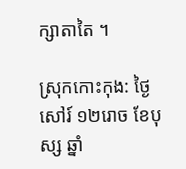ក្សាតាតៃ ។

ស្រុកកោះកុង: ថ្ងៃសៅរ៍ ១២រោច ខែបុស្ស ឆ្នាំ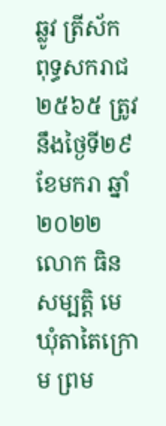ឆ្លូវ ត្រីស័ក ពុទ្ធសករាជ ២៥៦៥ ត្រូវនឹងថ្ងៃទី២៩ ខែមករា ឆ្នាំ២០២២ លោក ធិន សម្បត្តិ មេឃុំតាតៃក្រោម ព្រម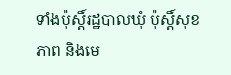ទាំងប៉ុស្តិ៍រដ្ឋបាលឃុំ ប៉ុស្តិ៍សុខភាព និងមេ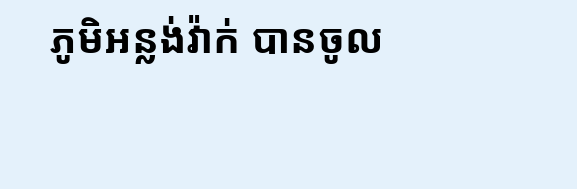ភូមិអន្លង់វ៉ាក់ បានចូល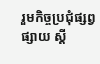រួមកិច្ចប្រជុំផ្សព្វផ្សាយ ស្តី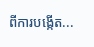ពីការបង្កើត...